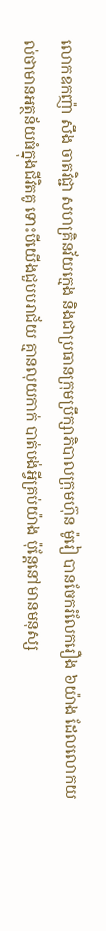លោកឧកញ៉ា សឹង ចាតវិជ្ជា សហគ្រិនវ័យក្មេង និងជាប្រធានក្រុមប្រឹក្សាភិបាលក្រុមហ៊ុន ម៉ូរៀ បានចែករំលែករឿង ៦យ៉ាង ដែលលោកយល់ថាមានអត្ថន័យធំក្នុងជីវិតគូ ទោះបីយើងជួបបរាជ័យ គ្មានលុយកាក់ បាត់បង់អ្វីគ្រប់យ៉ាង ប៉ុន្តែនៅមានមនុស្ស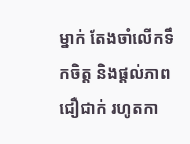ម្នាក់ តែងចាំលើកទឹកចិត្ត និងផ្តល់ភាពជឿជាក់ រហូតកា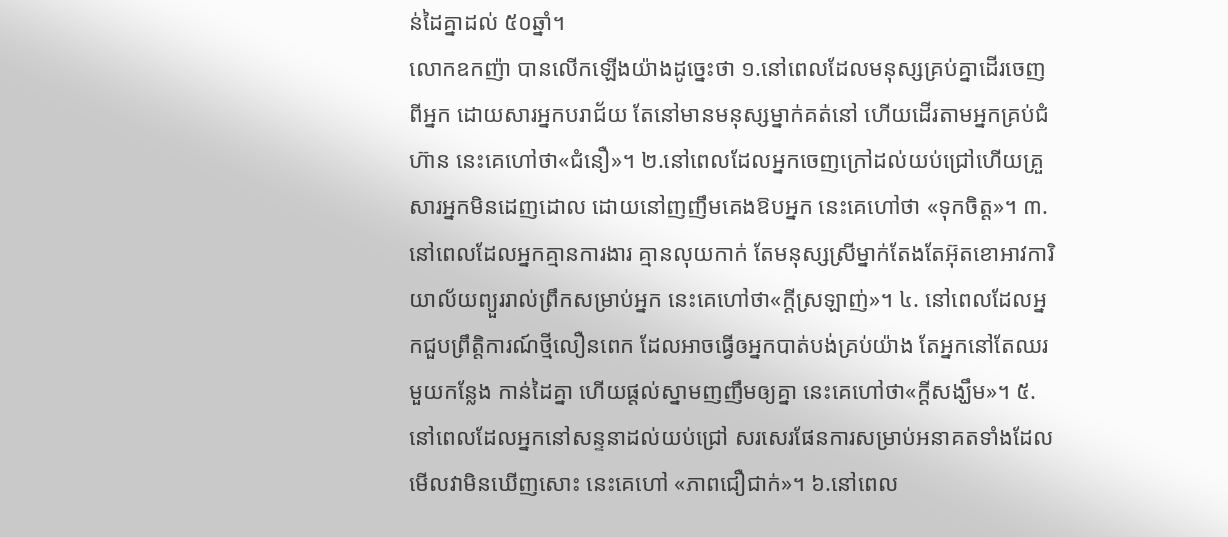ន់ដៃគ្នាដល់ ៥០ឆ្នាំ។
លោកឧកញ៉ា បានលើកឡើងយ៉ាងដូច្នេះថា ១.នៅពេលដែលមនុស្សគ្រប់គ្នាដើរចេញពីអ្នក ដោយសារអ្នកបរាជ័យ តែនៅមានមនុស្សម្នាក់គត់នៅ ហើយដើរតាមអ្នកគ្រប់ជំហ៊ាន នេះគេហៅថា«ជំនឿ»។ ២.នៅពេលដែលអ្នកចេញក្រៅដល់យប់ជ្រៅហើយគ្រួសារអ្នកមិនដេញដោល ដោយនៅញញឹមគេងឱបអ្នក នេះគេហៅថា «ទុកចិត្ត»។ ៣.នៅពេលដែលអ្នកគ្មានការងារ គ្មានលុយកាក់ តែមនុស្សស្រីម្នាក់តែងតែអ៊ុតខោអាវការិយាល័យព្យួររាល់ព្រឹកសម្រាប់អ្នក នេះគេហៅថា«ក្តីស្រឡាញ់»។ ៤. នៅពេលដែលអ្នកជួបព្រឹត្តិការណ៍ថ្មីលឿនពេក ដែលអាចធ្វើឲអ្នកបាត់បង់គ្រប់យ៉ាង តែអ្នកនៅតែឈរមួយកន្លែង កាន់ដៃគ្នា ហើយផ្តល់ស្នាមញញឹមឲ្យគ្នា នេះគេហៅថា«ក្តីសង្ឃឹម»។ ៥.នៅពេលដែលអ្នកនៅសន្ទនាដល់យប់ជ្រៅ សរសេរផែនការសម្រាប់អនាគតទាំងដែលមើលវាមិនឃើញសោះ នេះគេហៅ «ភាពជឿជាក់»។ ៦.នៅពេល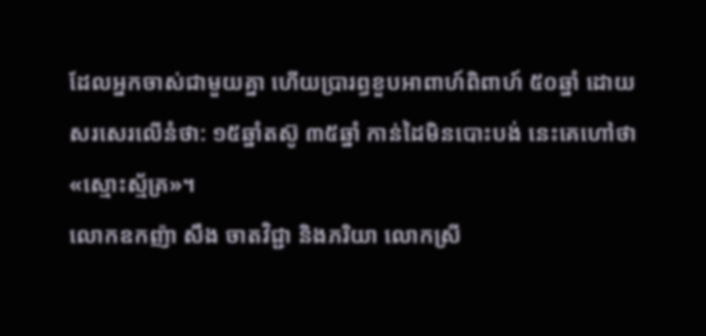ដែលអ្នកចាស់ជាមួយគ្នា ហើយប្រារព្ធខួបអាពាហ៍ពិពាហ៍ ៥០ឆ្នាំ ដោយសរសេរលើនំថា: ១៥ឆ្នាំតស៊ូ ៣៥ឆ្នាំ កាន់ដៃមិនបោះបង់ នេះគេហៅថា «ស្មោះស្ម័គ្រ»។
លោកឧកញ៉ា សឹង ចាតវិជ្ជា និងភរិយា លោកស្រី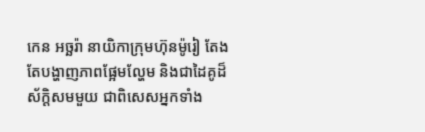កេន អច្ឆរ៉ា នាយិកាក្រុមហ៊ុនម៉ូរៀ តែងតែបង្ហាញភាពផ្អែមល្ហែម និងជាដៃគូដ៏ស័ក្តិសមមួយ ជាពិសេសអ្នកទាំង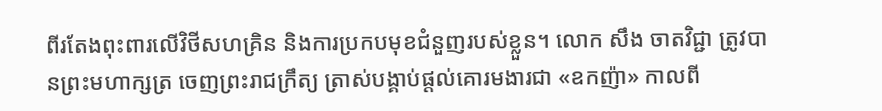ពីរតែងពុះពារលើវិថីសហគ្រិន និងការប្រកបមុខជំនួញរបស់ខ្លួន។ លោក សឹង ចាតវិជ្ជា ត្រូវបានព្រះមហាក្សត្រ ចេញព្រះរាជក្រឹត្យ ត្រាស់បង្គាប់ផ្តល់គោរមងារជា «ឧកញ៉ា» កាលពី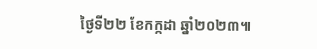ថ្ងៃទី២២ ខែកក្កដា ឆ្នាំ២០២៣៕